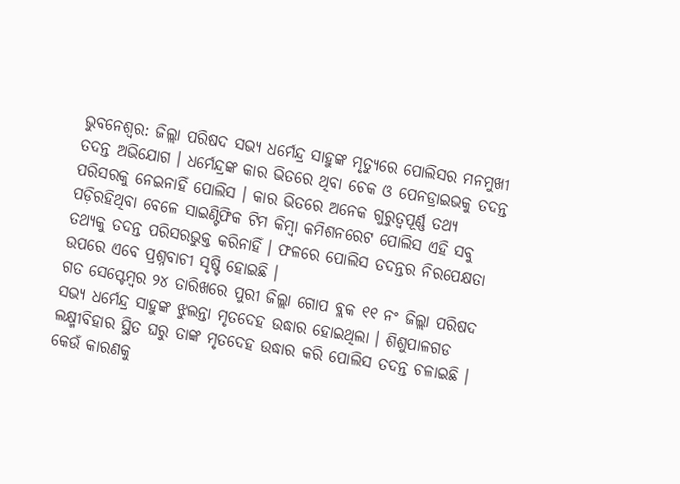ଭୁବନେଶ୍ବର: ଜିଲ୍ଲା ପରିଷଦ ସଭ୍ୟ ଧର୍ମେନ୍ଦ୍ର ସାହୁଙ୍କ ମୃତ୍ୟୁରେ ପୋଲିସର ମନମୁଖୀ ତଦନ୍ତ ଅଭିଯୋଗ । ଧର୍ମେନ୍ଦ୍ରଙ୍କ କାର ଭିତରେ ଥିବା ଚେକ ଓ ପେନଡ୍ରାଇଭକୁ ତଦନ୍ତ ପରିସରକୁ ନେଇନାହିଁ ପୋଲିସ । କାର ଭିତରେ ଅନେକ ଗୁରୁତ୍ବପୂର୍ଣ୍ଣ ତଥ୍ୟ ପଡ଼ିରହିଥିବା ବେଳେ ସାଇଣ୍ଟିଫିକ ଟିମ କିମ୍ବା କମିଶନରେଟ ପୋଲିସ ଏହି ସବୁ ତଥ୍ୟକୁ ତଦନ୍ତ ପରିସରଭୁକ୍ତ କରିନାହିଁ । ଫଳରେ ପୋଲିସ ତଦନ୍ତର ନିରପେକ୍ଷତା ଉପରେ ଏବେ ପ୍ରଶ୍ନବାଚୀ ସୃଷ୍ଟି ହୋଇଛି ।
ଗତ ସେପ୍ଟେମ୍ବର ୨୪ ତାରିଖରେ ପୁରୀ ଜିଲ୍ଲା ଗୋପ ବ୍ଲକ ୧୧ ନଂ ଜିଲ୍ଲା ପରିଷଦ ସଭ୍ୟ ଧର୍ମେନ୍ଦ୍ର ସାହୁଙ୍କ ଝୁଲନ୍ତା ମୃତଦେହ ଉଦ୍ଧାର ହୋଇଥିଲା । ଶିଶୁପାଳଗଡ ଲକ୍ଷ୍ମୀବିହାର ସ୍ଥିତ ଘରୁ ତାଙ୍କ ମୃତଦେହ ଉଦ୍ଧାର କରି ପୋଲିସ ତଦନ୍ତ ଚଳାଇଛି । କେଉଁ କାରଣକୁ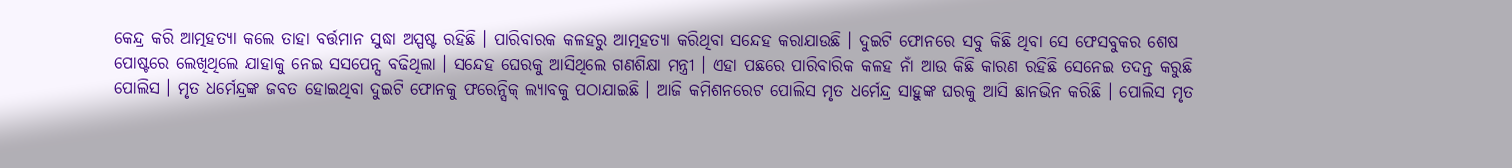କେନ୍ଦ୍ର କରି ଆତ୍ମହତ୍ୟା କଲେ ତାହା ବର୍ତ୍ତମାନ ସୁଦ୍ଧା ଅସ୍ପଷ୍ଟ ରହିଛି । ପାରିବାରକ କଳହରୁ ଆତ୍ମହତ୍ୟା କରିଥିବା ସନ୍ଦେହ କରାଯାଉଛି । ଦୁଇଟି ଫୋନରେ ସବୁ କିଛି ଥିବା ସେ ଫେସବୁକର ଶେଷ ପୋଷ୍ଟରେ ଲେଖିଥିଲେ ଯାହାକୁ ନେଇ ସସପେନ୍ସ ବଢିଥିଲା । ସନ୍ଦେହ ଘେରକୁ ଆସିଥିଲେ ଗଣଶିକ୍ଷା ମନ୍ତ୍ରୀ । ଏହା ପଛରେ ପାରିବାରିକ କଳହ ନାଁ ଆଉ କିଛି କାରଣ ରହିଛି ସେନେଇ ତଦନ୍ତ କରୁଛି ପୋଲିସ । ମୃତ ଧର୍ମେନ୍ଦ୍ରଙ୍କ ଜବତ ହୋଇଥିବା ଦୁଇଟି ଫୋନକୁ ଫରେନ୍ସିକ୍ ଲ୍ୟାବକୁ ପଠାଯାଇଛି । ଆଜି କମିଶନରେଟ ପୋଲିସ ମୃତ ଧର୍ମେନ୍ଦ୍ର ସାହୁଙ୍କ ଘରକୁ ଆସି ଛାନଭିନ କରିଛି । ପୋଲିସ ମୃତ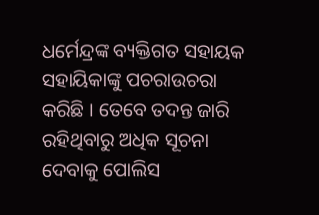ଧର୍ମେନ୍ଦ୍ରଙ୍କ ବ୍ୟକ୍ତିଗତ ସହାୟକ ସହାୟିକାଙ୍କୁ ପଚରାଉଚରା କରିଛି । ତେବେ ତଦନ୍ତ ଜାରି ରହିଥିବାରୁ ଅଧିକ ସୂଚନା ଦେବାକୁ ପୋଲିସ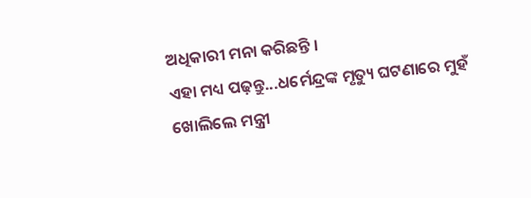ଅଧିକାରୀ ମନା କରିଛନ୍ତି ।
ଏହା ମଧ୍ୟ ପଢ଼ନ୍ତୁ...ଧର୍ମେନ୍ଦ୍ରଙ୍କ ମୃତ୍ୟୁ ଘଟଣାରେ ମୁହଁ ଖୋଲିଲେ ମନ୍ତ୍ରୀ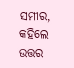ସମୀର, କହିଲେ ଉତ୍ତର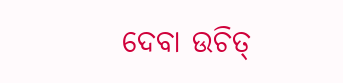ଦେବା ଉଚିତ୍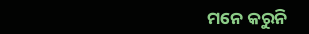ମନେ କରୁନି